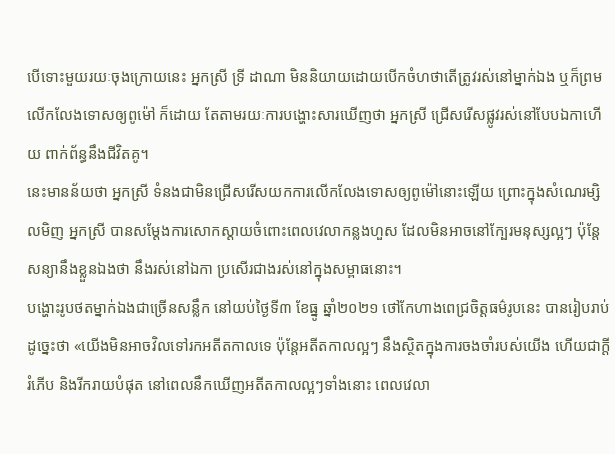បើទោះមួយរយៈចុងក្រោយនេះ អ្នកស្រី ទ្រី ដាណា មិននិយាយដោយបើកចំហថាតើត្រូវរស់នៅម្នាក់ឯង ឬក៏ព្រមលើកលែងទោសឲ្យពូម៉ៅ ក៏ដោយ តែតាមរយៈការបង្ហោះសារឃើញថា អ្នកស្រី ជ្រើសរើសផ្លូវរស់នៅបែបឯកាហើយ ពាក់ព័ន្ធនឹងជីវិតគូ។
នេះមានន័យថា អ្នកស្រី ទំនងជាមិនជ្រើសរើសយកការលើកលែងទោសឲ្យពូម៉ៅនោះឡើយ ព្រោះក្នុងសំណេរម្សិលមិញ អ្នកស្រី បានសម្ដែងការសោកស្ដាយចំពោះពេលវេលាកន្លងហួស ដែលមិនអាចនៅក្បែរមនុស្សល្អៗ ប៉ុន្តែសន្យានឹងខ្លួនឯងថា នឹងរស់នៅឯកា ប្រសើរជាងរស់នៅក្នុងសម្ពាធនោះ។
បង្ហោះរូបថតម្នាក់ឯងជាច្រើនសន្លឹក នៅយប់ថ្ងៃទី៣ ខែធ្នូ ឆ្នាំ២០២១ ថៅកែហាងពេជ្រចិត្តធម៌រូបនេះ បានរៀបរាប់ដូច្នេះថា «យើងមិនអាចវិលទៅរកអតីតកាលទេ ប៉ុន្តែអតីតកាលល្អៗ នឹងស្ថិតក្នុងការចងចាំរបស់យើង ហើយជាក្ដីរំភើប និងរីករាយបំផុត នៅពេលនឹកឃើញអតីតកាលល្អៗទាំងនោះ ពេលវេលា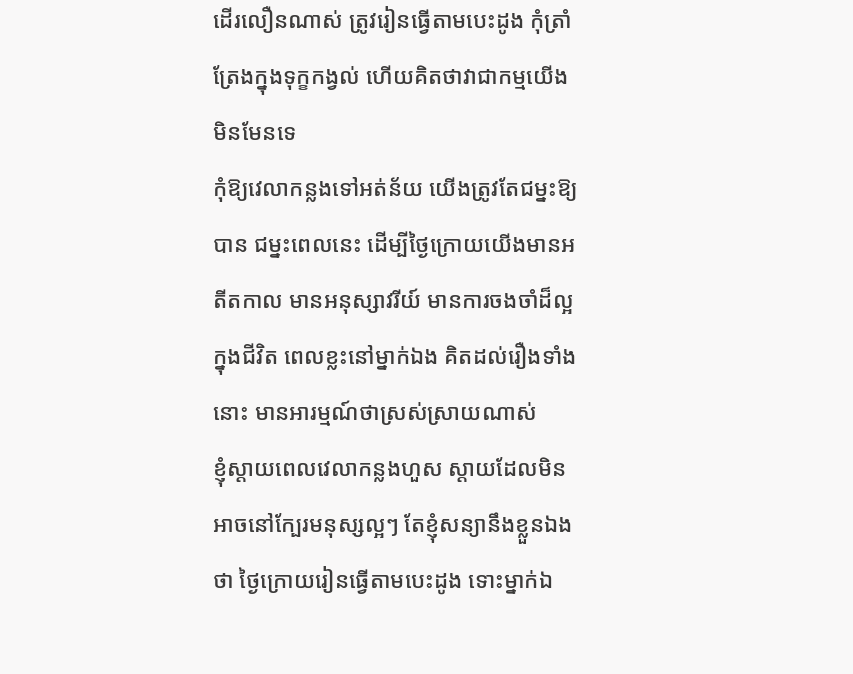ដើរលឿនណាស់ ត្រូវរៀនធ្វើតាមបេះដូង កុំត្រាំត្រែងក្នុងទុក្ខកង្វល់ ហើយគិតថាវាជាកម្មយើង មិនមែនទេ
កុំឱ្យវេលាកន្លងទៅអត់ន័យ យើងត្រូវតែជម្នះឱ្យបាន ជម្នះពេលនេះ ដើម្បីថ្ងៃក្រោយយើងមានអតីតកាល មានអនុស្សាវរីយ៍ មានការចងចាំដ៏ល្អក្នុងជីវិត ពេលខ្លះនៅម្នាក់ឯង គិតដល់រឿងទាំងនោះ មានអារម្មណ៍ថាស្រស់ស្រាយណាស់
ខ្ញុំស្ដាយពេលវេលាកន្លងហួស ស្ដាយដែលមិនអាចនៅក្បែរមនុស្សល្អៗ តែខ្ញុំសន្យានឹងខ្លួនឯងថា ថ្ងៃក្រោយរៀនធ្វើតាមបេះដូង ទោះម្នាក់ឯ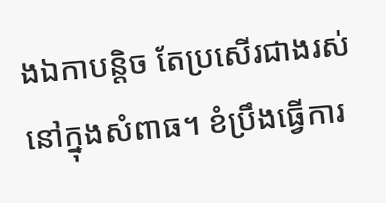ងឯកាបន្តិច តែប្រសើរជាងរស់នៅក្នុងសំពាធ។ ខំប្រឹងធ្វើការ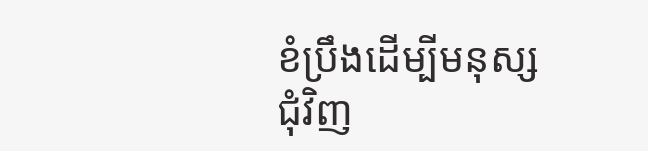ខំប្រឹងដើម្បីមនុស្សជុំវិញ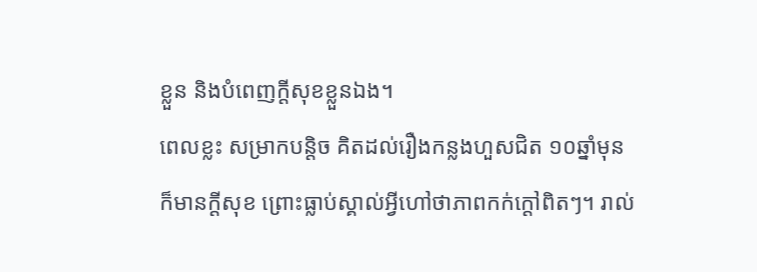ខ្លួន និងបំពេញក្ដីសុខខ្លួនឯង។
ពេលខ្លះ សម្រាកបន្តិច គិតដល់រឿងកន្លងហួសជិត ១០ឆ្នាំមុន ក៏មានក្ដីសុខ ព្រោះធ្លាប់ស្គាល់អ្វីហៅថាភាពកក់ក្ដៅពិតៗ។ រាល់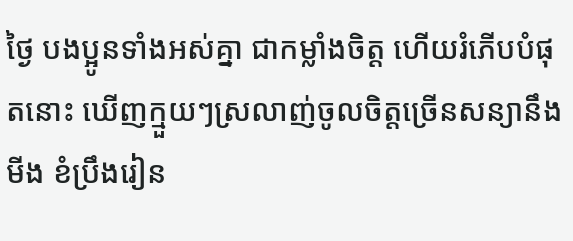ថ្ងៃ បងប្អូនទាំងអស់គ្នា ជាកម្លាំងចិត្ត ហើយរំភើបបំផុតនោះ ឃើញក្មួយៗស្រលាញ់ចូលចិត្តច្រើនសន្យានឹងមីង ខំប្រឹងរៀន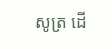សូត្រ ដើ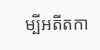ម្បីអតីតកា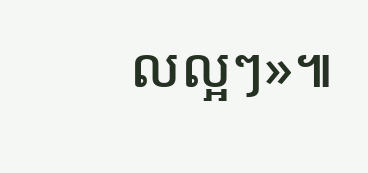លល្អៗ»៕